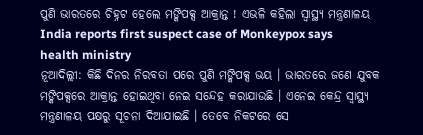ପୁଣି ଭାରତରେ ଚିହ୍ନଟ ହେଲେ ମଙ୍କିପକ୍ସ ଆକ୍ରାନ୍ତ ! ଏଭଳି କହିଲା ସ୍ବାସ୍ଥ୍ୟ ମନ୍ତ୍ରଣାଳୟ
India reports first suspect case of Monkeypox says health ministry
ନୂଆଦିଲ୍ଲୀ: କିଛି ଦିନର ନିରବତା ପରେ ପୁଣି ମଙ୍କିପକ୍ସ ଭୟ । ଭାରତରେ ଜଣେ ଯୁବକ ମଙ୍କିପକ୍ସରେ ଆକ୍ରାନ୍ତ ହୋଇଥିବା ନେଇ ସନ୍ଦେହ କରାଯାଉଛି । ଏନେଇ କେନ୍ଦ୍ର ସ୍ବାସ୍ଥ୍ୟ ମନ୍ତ୍ରଣାଳୟ ପକ୍ଷରୁ ସୂଚନା ଦିଆଯାଇଛି । ତେବେ ନିକଟରେ ସେ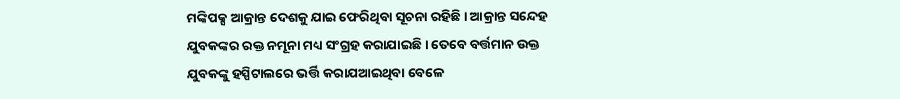ମଙ୍କିପକ୍ସ ଆକ୍ରାନ୍ତ ଦେଶକୁ ଯାଇ ଫେରିଥିବା ସୂଚନା ରହିଛି । ଆକ୍ରାନ୍ତ ସନ୍ଦେହ ଯୁବକଙ୍କର ରକ୍ତ ନମୂନା ମଧ୍ୟ ସଂଗ୍ରହ କରାଯାଇଛି । ତେବେ ବର୍ତ୍ତମାନ ଉକ୍ତ ଯୁବକଙ୍କୁ ହସ୍ପିଟାଲରେ ଭର୍ତ୍ତି କରାଯଆଇଥିବା ବେଳେ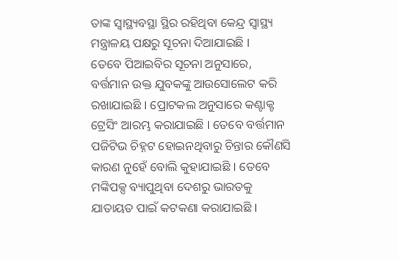ତାଙ୍କ ସ୍ବାସ୍ଥ୍ୟବସ୍ଥା ସ୍ଥିର ରହିଥିବା କେନ୍ଦ୍ର ସ୍ବାସ୍ଥ୍ୟ ମନ୍ତ୍ରାଳୟ ପକ୍ଷରୁ ସୂଚନା ଦିଆଯାଇଛି ।
ତେବେ ପିଆଇବିର ସୂଚନା ଅନୁସାରେ, ବର୍ତ୍ତମାନ ଉକ୍ତ ଯୁବକଙ୍କୁ ଆଉସୋଲେଟ କରି ରଖାଯାଇଛି । ପ୍ରୋଟକଲ ଅନୁସାରେ କଣ୍ଟାକ୍ଟ ଟ୍ରେସିଂ ଆରମ୍ଭ କରାଯାଇଛି । ତେବେ ବର୍ତ୍ତମାନ ପଜିଟିଭ ଚିହ୍ନଟ ହୋଇନଥିବାରୁ ଚିନ୍ତାର କୌଣସି କାରଣ ନୁହେଁ ବୋଲି କୁହାଯାଇଛି । ତେବେ ମଙ୍କିପକ୍ସ ବ୍ୟାପୁଥିବା ଦେଶରୁ ଭାରତକୁ ଯାତାୟତ ପାଇଁ କଟକଣା କରାଯାଇଛି ।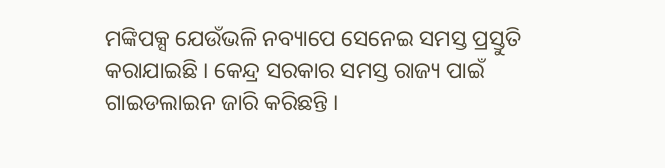ମଙ୍କିପକ୍ସ ଯେଉଁଭଳି ନବ୍ୟାପେ ସେନେଇ ସମସ୍ତ ପ୍ରସ୍ତୁତି କରାଯାଇଛି । କେନ୍ଦ୍ର ସରକାର ସମସ୍ତ ରାଜ୍ୟ ପାଇଁ ଗାଇଡଲାଇନ ଜାରି କରିଛନ୍ତି ।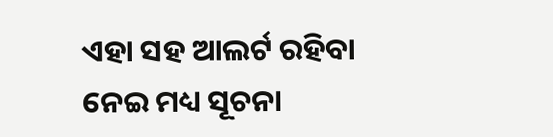ଏହା ସହ ଆଲର୍ଟ ରହିବା ନେଇ ମଧ୍ୟ ସୂଚନା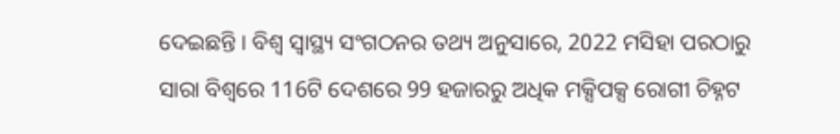ଦେଇଛନ୍ତି । ବିଶ୍ବ ସ୍ବାସ୍ଥ୍ୟ ସଂଗଠନର ତଥ୍ୟ ଅନୁସାରେ, 2022 ମସିହା ପରଠାରୁ ସାରା ବିଶ୍ବରେ 116ଟି ଦେଶରେ 99 ହଜାରରୁ ଅଧିକ ମକ୍ସିପକ୍ସ ରୋଗୀ ଚିହ୍ନଟ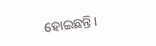ହୋଇଛନ୍ତି ।